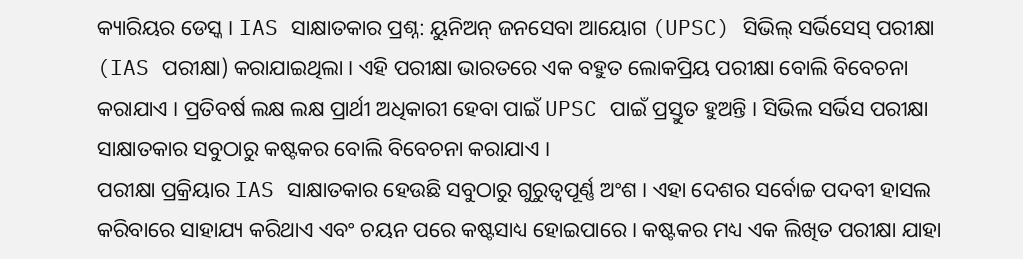କ୍ୟାରିୟର ଡେସ୍କ । IAS ସାକ୍ଷାତକାର ପ୍ରଶ୍ନ: ୟୁନିଅନ୍ ଜନସେବା ଆୟୋଗ (UPSC) ସିଭିଲ୍ ସର୍ଭିସେସ୍ ପରୀକ୍ଷା (IAS ପରୀକ୍ଷା) କରାଯାଇଥିଲା । ଏହି ପରୀକ୍ଷା ଭାରତରେ ଏକ ବହୁତ ଲୋକପ୍ରିୟ ପରୀକ୍ଷା ବୋଲି ବିବେଚନା କରାଯାଏ । ପ୍ରତିବର୍ଷ ଲକ୍ଷ ଲକ୍ଷ ପ୍ରାର୍ଥୀ ଅଧିକାରୀ ହେବା ପାଇଁ UPSC ପାଇଁ ପ୍ରସ୍ତୁତ ହୁଅନ୍ତି । ସିଭିଲ ସର୍ଭିସ ପରୀକ୍ଷା ସାକ୍ଷାତକାର ସବୁଠାରୁ କଷ୍ଟକର ବୋଲି ବିବେଚନା କରାଯାଏ ।
ପରୀକ୍ଷା ପ୍ରକ୍ରିୟାର IAS ସାକ୍ଷାତକାର ହେଉଛି ସବୁଠାରୁ ଗୁରୁତ୍ୱପୂର୍ଣ୍ଣ ଅଂଶ । ଏହା ଦେଶର ସର୍ବୋଚ୍ଚ ପଦବୀ ହାସଲ କରିବାରେ ସାହାଯ୍ୟ କରିଥାଏ ଏବଂ ଚୟନ ପରେ କଷ୍ଟସାଧ୍ୟ ହୋଇପାରେ । କଷ୍ଟକର ମଧ୍ୟ ଏକ ଲିଖିତ ପରୀକ୍ଷା ଯାହା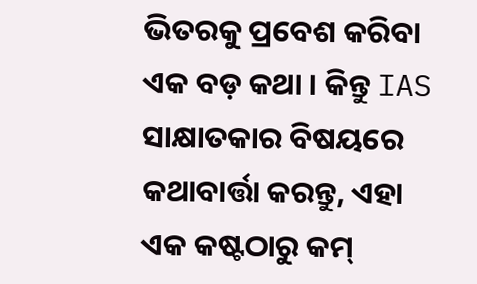ଭିତରକୁ ପ୍ରବେଶ କରିବା ଏକ ବଡ଼ କଥା । କିନ୍ତୁ IAS ସାକ୍ଷାତକାର ବିଷୟରେ କଥାବାର୍ତ୍ତା କରନ୍ତୁ, ଏହା ଏକ କଷ୍ଟଠାରୁ କମ୍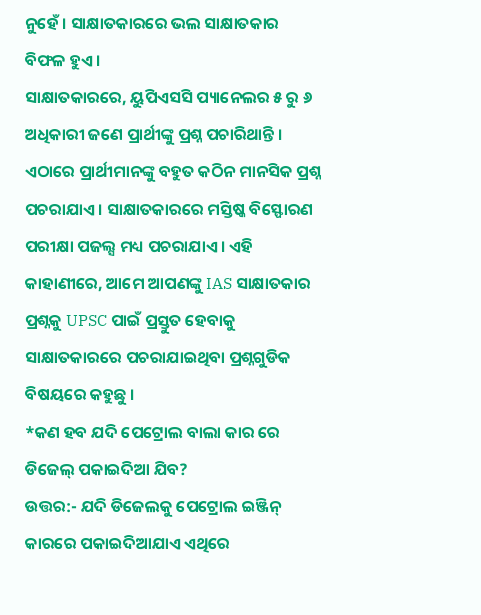ନୁହେଁ । ସାକ୍ଷାତକାରରେ ଭଲ ସାକ୍ଷାତକାର ବିଫଳ ହୁଏ ।
ସାକ୍ଷାତକାରରେ, ୟୁପିଏସସି ପ୍ୟାନେଲର ୫ ରୁ ୬ ଅଧିକାରୀ ଜଣେ ପ୍ରାର୍ଥୀଙ୍କୁ ପ୍ରଶ୍ନ ପଚାରିଥାନ୍ତି । ଏଠାରେ ପ୍ରାର୍ଥୀମାନଙ୍କୁ ବହୁତ କଠିନ ମାନସିକ ପ୍ରଶ୍ନ ପଚରାଯାଏ । ସାକ୍ଷାତକାରରେ ମସ୍ତିଷ୍କ ବିସ୍ଫୋରଣ ପରୀକ୍ଷା ପଜଲ୍ସ ମଧ୍ୟ ପଚରାଯାଏ । ଏହି କାହାଣୀରେ, ଆମେ ଆପଣଙ୍କୁ IAS ସାକ୍ଷାତକାର ପ୍ରଶ୍ନକୁ UPSC ପାଇଁ ପ୍ରସ୍ତୁତ ହେବାକୁ ସାକ୍ଷାତକାରରେ ପଚରାଯାଇଥିବା ପ୍ରଶ୍ନଗୁଡିକ ବିଷୟରେ କହୁଛୁ ।
*କଣ ହବ ଯଦି ପେଟ୍ରୋଲ ବାଲା କାର ରେ ଡିଜେଲ୍ ପକାଇଦିଆ ଯିବ?
ଉତ୍ତର:- ଯଦି ଡିଜେଲକୁ ପେଟ୍ରୋଲ ଇଞ୍ଜିନ୍ କାରରେ ପକାଇଦିଆଯାଏ ଏଥିରେ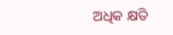ଅଧିକ କ୍ଷତି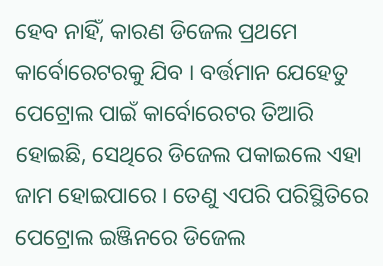ହେବ ନାହିଁ, କାରଣ ଡିଜେଲ ପ୍ରଥମେ କାର୍ବୋରେଟରକୁ ଯିବ । ବର୍ତ୍ତମାନ ଯେହେତୁ ପେଟ୍ରୋଲ ପାଇଁ କାର୍ବୋରେଟର ତିଆରି ହୋଇଛି, ସେଥିରେ ଡିଜେଲ ପକାଇଲେ ଏହା ଜାମ ହୋଇପାରେ । ତେଣୁ ଏପରି ପରିସ୍ଥିତିରେ ପେଟ୍ରୋଲ ଇଞ୍ଜିନରେ ଡିଜେଲ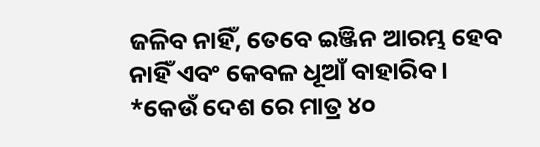ଜଳିବ ନାହିଁ, ତେବେ ଇଞ୍ଜିନ ଆରମ୍ଭ ହେବ ନାହିଁ ଏବଂ କେବଳ ଧୂଆଁ ବାହାରିବ ।
*କେଉଁ ଦେଶ ରେ ମାତ୍ର ୪୦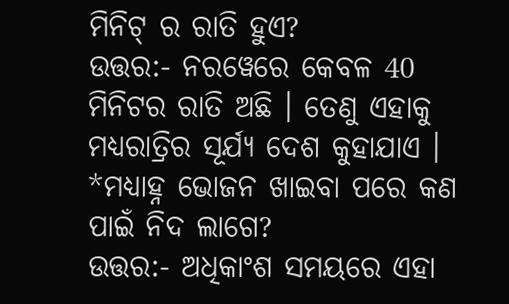ମିନିଟ୍ ର ରାତି ହୁଏ?
ଉତ୍ତର:- ନରୱେରେ କେବଳ 40 ମିନିଟର ରାତି ଅଛି । ତେଣୁ ଏହାକୁ ମଧ୍ୟରାତ୍ରିର ସୂର୍ଯ୍ୟ ଦେଶ କୁହାଯାଏ ।
*ମଧ୍ୟାହ୍ନ ଭୋଜନ ଖାଇବା ପରେ କଣ ପାଇଁ ନିଦ ଲାଗେ?
ଉତ୍ତର:- ଅଧିକାଂଶ ସମୟରେ ଏହା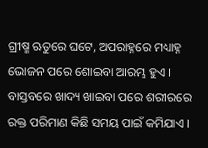ଗ୍ରୀଷ୍ମ ଋତୁରେ ଘଟେ, ଅପରାହ୍ନରେ ମଧ୍ୟାହ୍ନ ଭୋଜନ ପରେ ଶୋଇବା ଆରମ୍ଭ ହୁଏ । ବାସ୍ତବରେ ଖାଦ୍ୟ ଖାଇବା ପରେ ଶରୀରରେ ରକ୍ତ ପରିମାଣ କିଛି ସମୟ ପାଇଁ କମିଯାଏ ।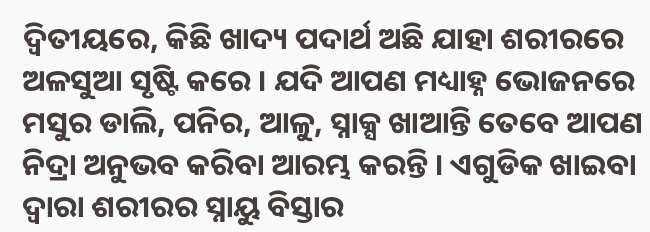ଦ୍ୱିତୀୟରେ, କିଛି ଖାଦ୍ୟ ପଦାର୍ଥ ଅଛି ଯାହା ଶରୀରରେ ଅଳସୁଆ ସୃଷ୍ଟି କରେ । ଯଦି ଆପଣ ମଧ୍ୟାହ୍ନ ଭୋଜନରେ ମସୁର ଡାଲି, ପନିର, ଆଳୁ, ସ୍ନାକ୍ସ ଖାଆନ୍ତି ତେବେ ଆପଣ ନିଦ୍ରା ଅନୁଭବ କରିବା ଆରମ୍ଭ କରନ୍ତି । ଏଗୁଡିକ ଖାଇବା ଦ୍ୱାରା ଶରୀରର ସ୍ନାୟୁ ବିସ୍ତାର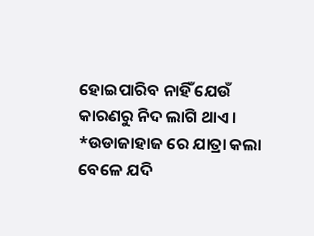ହୋଇପାରିବ ନାହିଁ ଯେଉଁ କାରଣରୁ ନିଦ ଲାଗି ଥାଏ ।
*ଉଡାଜାହାଜ ରେ ଯାତ୍ରା କଲା ବେଳେ ଯଦି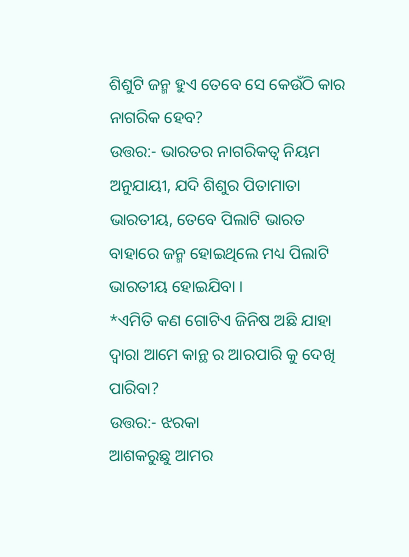ଶିଶୁଟି ଜନ୍ମ ହୁଏ ତେବେ ସେ କେଉଁଠି କାର ନାଗରିକ ହେବ?
ଉତ୍ତର:- ଭାରତର ନାଗରିକତ୍ୱ ନିୟମ ଅନୁଯାୟୀ, ଯଦି ଶିଶୁର ପିତାମାତା ଭାରତୀୟ, ତେବେ ପିଲାଟି ଭାରତ ବାହାରେ ଜନ୍ମ ହୋଇଥିଲେ ମଧ୍ୟ ପିଲାଟି ଭାରତୀୟ ହୋଇଯିବା ।
*ଏମିତି କଣ ଗୋଟିଏ ଜିନିଷ ଅଛି ଯାହା ଦ୍ୱାରା ଆମେ କାନ୍ଥ ର ଆରପାରି କୁ ଦେଖି ପାରିବା?
ଉତ୍ତର:- ଝରକା
ଆଶକରୁଛୁ ଆମର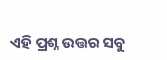ଏହି ପ୍ରଶ୍ନ ଉତ୍ତର ସବୁ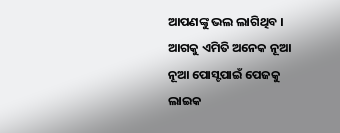ଆପଣଙ୍କୁ ଭଲ ଲାଗିଥିବ । ଆଗକୁ ଏମିତି ଅନେକ ନୂଆ ନୂଆ ପୋସ୍ଟପାଇଁ ପେଜକୁ ଲାଇକ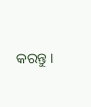କରନ୍ତୁ ।